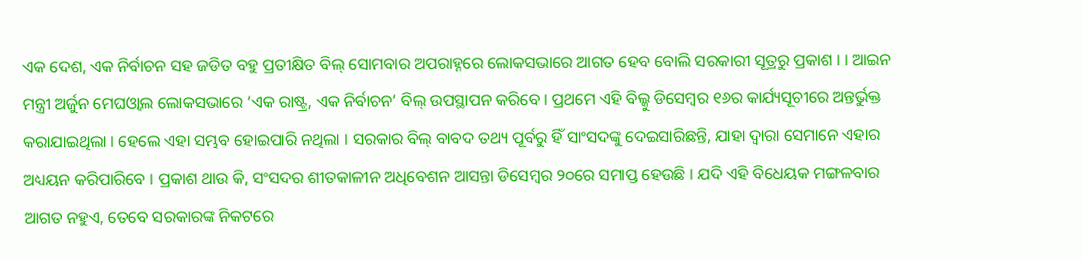ଏକ ଦେଶ, ଏକ ନିର୍ବାଚନ ସହ ଜଡିତ ବହୁ ପ୍ରତୀକ୍ଷିତ ବିଲ୍ ସୋମବାର ଅପରାହ୍ନରେ ଲୋକସଭାରେ ଆଗତ ହେବ ବୋଲି ସରକାରୀ ସୂତ୍ରରୁ ପ୍ରକାଶ । । ଆଇନ ମନ୍ତ୍ରୀ ଅର୍ଜୁନ ମେଘଓ୍ବାଲ ଲୋକସଭାରେ ‘ଏକ ରାଷ୍ଟ୍ର, ଏକ ନିର୍ବାଚନ’ ବିଲ୍ ଉପସ୍ଥାପନ କରିବେ । ପ୍ରଥମେ ଏହି ବିଲ୍କୁ ଡିସେମ୍ବର ୧୬ର କାର୍ଯ୍ୟସୂଚୀରେ ଅନ୍ତର୍ଭୁକ୍ତ କରାଯାଇଥିଲା । ହେଲେ ଏହା ସମ୍ଭବ ହୋଇପାରି ନଥିଲା । ସରକାର ବିଲ୍ ବାବଦ ତଥ୍ୟ ପୂର୍ବରୁ ହିଁ ସାଂସଦଙ୍କୁ ଦେଇସାରିଛନ୍ତି, ଯାହା ଦ୍ୱାରା ସେମାନେ ଏହାର ଅଧ୍ୟୟନ କରିପାରିବେ । ପ୍ରକାଶ ଥାଉ କି, ସଂସଦର ଶୀତକାଳୀନ ଅଧିବେଶନ ଆସନ୍ତା ଡିସେମ୍ବର ୨୦ରେ ସମାପ୍ତ ହେଉଛି । ଯଦି ଏହି ବିଧେୟକ ମଙ୍ଗଳବାର ଆଗତ ନହୁଏ, ତେବେ ସରକାରଙ୍କ ନିକଟରେ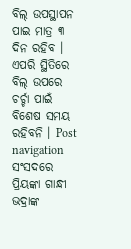ବିଲ୍ ଉପସ୍ଥାପନ ପାଇ ମାତ୍ର ୩ ଦିନ ରହିବ । ଏପରି ସ୍ଥିତିରେ ବିଲ୍ ଉପରେ ଚର୍ଚ୍ଚା ପାଇଁ ବିଶେଷ ସମୟ ରହିବନି । Post navigation ସଂସଦରେ ପ୍ରିୟଙ୍କା ଗାନ୍ଧୀ ଭଦ୍ରାଙ୍କ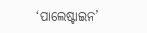‘ପାଲେଷ୍ଟାଇନ’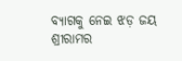ବ୍ୟାଗକୁ ନେଇ ଝଡ଼ ଜୟ ଶ୍ରୀରାମର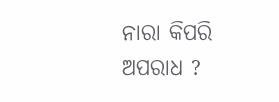ନାରା କିପରି ଅପରାଧ ?